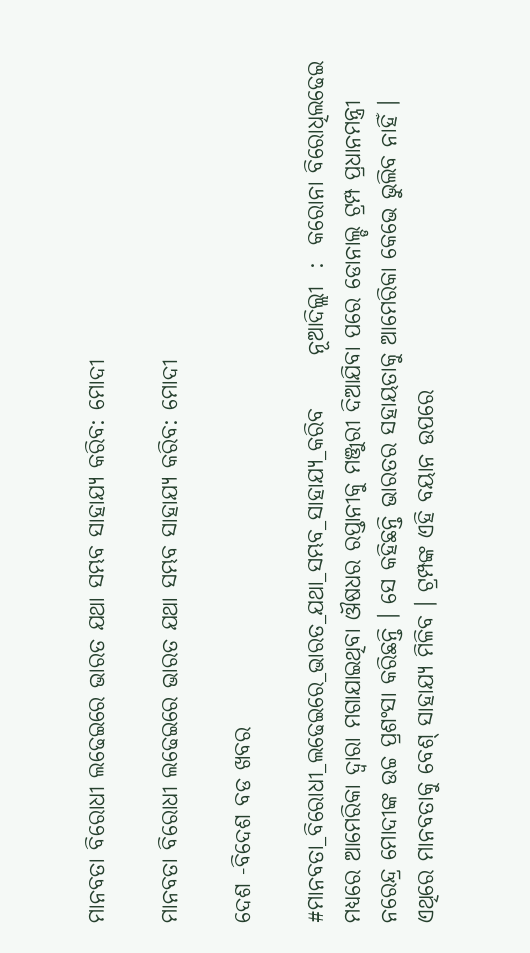ମାନବତା ବିରୋଧୀ ଲଢେଇରେ ଭାରତ ଯଥା ସମ୍ଭବ ସାହାଯ୍ୟ କରିବ: ମୋଦୀ

ମାନବତା ବିରୋଧୀ ଲଢେଇରେ ଭାରତ ଯଥା ସମ୍ଭବ ସାହାଯ୍ୟ କରିବ: ମୋଦୀ

ଦେଶ -ବିଦେଶ ବଡ ଖବର

#ମାନବତା_ବିରୋଧୀ_ଲଢେଇରେ_ଭାରତ_ଯଥା_ସମ୍ଭବ_ସାହାଯ୍ୟ_କରିବ      ନୂଆଦିଲ୍ଲୀ  :  କରୋନା ବିରୋଧିଲଢେଇ ମଧ୍ୟରେ ଆମେରିକା ଦ୍ୱାରା ମଗାଯାଇଥିବା ଔଷଧର ରପ୍ତାନୀକୁ ମଞ୍ଜୁରୀ ଦିଆଯିବା ପରେ ଡୋନାଲ୍ଡ ଟ୍ରମ୍ପ ପ୍ରଧାନମନ୍ତ୍ରୀ ନରେନ୍ଦ୍ର ମୋଦୀଙ୍କ ଉଚ୍ଚ ପ୍ରଶଂସା କରିଛନ୍ତି । ସେ କହିଛନ୍ତି ଭାରତର ସହାୟତାକୁ ଆମେରିକା କେଭେ ଭୁଲିବ ନାହିଁ । ଏଥିରେ ମାନବତାକୁ ବେଶ୍ ସାହାଯ୍ୟ ମିଳିବ । ଟ୍ରମ୍ପଙ୍କ ଏହି ବୟାନ ଉପରେ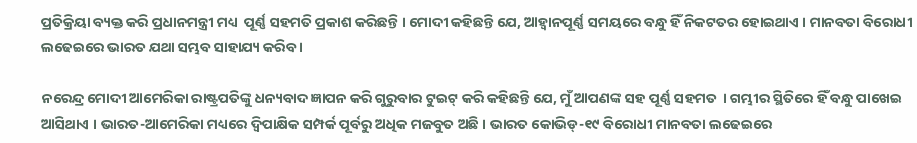ପ୍ରତିକ୍ରିୟା ବ୍ୟକ୍ତ କରି ପ୍ରଧାନମନ୍ତ୍ରୀ ମଧ୍ୟ  ପୂର୍ଣ୍ଣ ସହମତି ପ୍ରକାଶ କରିଛନ୍ତି । ମୋଦୀ କହିଛନ୍ତି ଯେ, ଆହ୍ୱାନପୂର୍ଣ୍ଣ ସମୟରେ ବନ୍ଧୁ ହିଁ ନିକଟତର ହୋଇଥାଏ । ମାନବତା ବିରୋଧୀ ଲଢେଇରେ ଭାରତ ଯଥା ସମ୍ଭବ ସାହାଯ୍ୟ କରିବ ।

ନରେନ୍ଦ୍ର ମୋଦୀ ଆମେରିକା ରାଷ୍ଟ୍ରପତିଙ୍କୁ ଧନ୍ୟବାଦ ଜ୍ଞାପନ କରି ଗୁରୁବାର ଟୁଇଟ୍ କରି କହିଛନ୍ତି ଯେ, ମୁଁ ଆପଣଙ୍କ ସହ ପୂର୍ଣ୍ଣ ସହମତ  । ଗମ୍ଭୀର ସ୍ଥିତିରେ ହିଁ ବନ୍ଧୁ ପାଖେଇ ଆସିଥାଏ । ଭାରତ-ଆମେରିକା ମଧ୍ୟରେ ଦ୍ବିପାକ୍ଷିକ ସମ୍ପର୍କ ପୂର୍ବରୁ ଅଧିକ ମଜବୁତ ଅଛି । ଭାରତ କୋଭିଡ୍-୧୯ ବିରୋଧୀ ମାନବତା ଲଢେଇରେ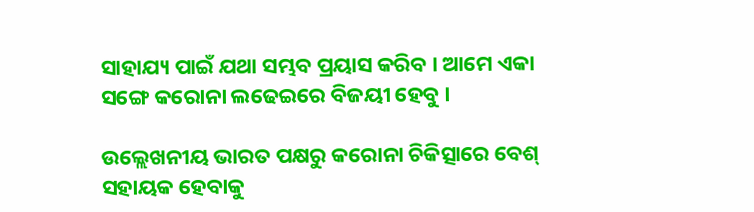ସାହାଯ୍ୟ ପାଇଁ ଯଥା ସମ୍ଭବ ପ୍ରୟାସ କରିବ । ଆମେ ଏକା ସଙ୍ଗେ କରୋନା ଲଢେଇରେ ବିଜୟୀ ହେବୁ ।

ଉଲ୍ଲେଖନୀୟ ଭାରତ ପକ୍ଷରୁ କରୋନା ଚିକିତ୍ସାରେ ବେଶ୍ ସହାୟକ ହେବାକୁ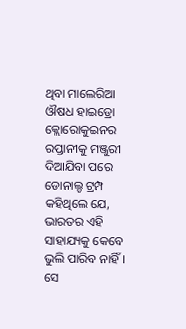ଥିବା ମାଲେରିଆ ଔଷଧ ହାଇଡ୍ରୋ କ୍ଲୋରୋକୁଇନର ରପ୍ତାନୀକୁ ମଞ୍ଜୁରୀ ଦିଆଯିବା ପରେ ଡୋନାଲ୍ଡ ଟ୍ରମ୍ପ କହିଥିଲେ ଯେ, ଭାରତର ଏହି ସାହାଯ୍ୟକୁ କେବେ ଭୁଲି ପାରିବ ନାହିଁ । ସେ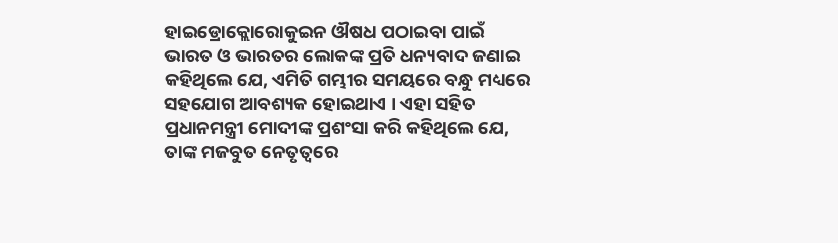ହାଇଡ୍ରୋକ୍ଲୋରୋକୁଇନ ଔଷଧ ପଠାଇବା ପାଇଁ ଭାରତ ଓ ଭାରତର ଲୋକଙ୍କ ପ୍ରତି ଧନ୍ୟବାଦ ଜଣାଇ କହିଥିଲେ ଯେ, ଏମିତି ଗମ୍ଭୀର ସମୟରେ ବନ୍ଧୁ ମଧ୍ୟରେ ସହଯୋଗ ଆବଶ୍ୟକ ହୋଇଥାଏ । ଏହା ସହିତ ପ୍ରଧାନମନ୍ତ୍ରୀ ମୋଦୀଙ୍କ ପ୍ରଶଂସା କରି କହିଥିଲେ ଯେ, ତାଙ୍କ ମଜବୁତ ନେତୃତ୍ୱରେ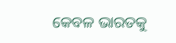କେବଳ ଭାରତକୁ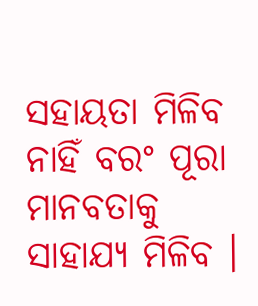ସହାୟତା ମିଳିବ ନାହିଁ ବରଂ ପୂରା ମାନବତାକୁ ସାହାଯ୍ୟ ମିଳିବ ।